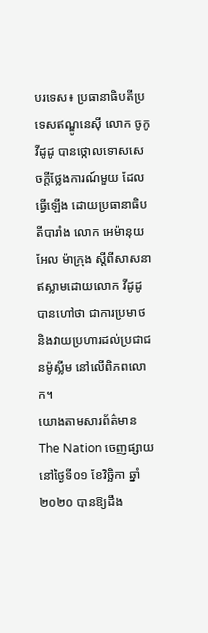បរទេស៖ ប្រធានាធិបតីប្រទេសឥណ្ឌូនេស៊ី លោក ចូកូ វីដូដូ បានថ្កោលទោសសេចក្តីថ្លែងការណ៍មួយ ដែលធ្វើឡើង ដោយប្រធានាធិបតីបារាំង លោក អេម៉ានុយអែល ម៉ាក្រុង ស្តីពីសាសនាឥស្លាមដោយលោក វីដូដូ បានហៅថា ជាការប្រមាថ និងវាយប្រហារដល់ប្រជាជនម៉ូស្លីម នៅលើពិភពលោក។
យោងតាមសារព័ត៌មាន The Nation ចេញផ្សាយនៅថ្ងៃទី០១ ខែវិច្ឆិកា ឆ្នាំ២០២០ បានឱ្យដឹង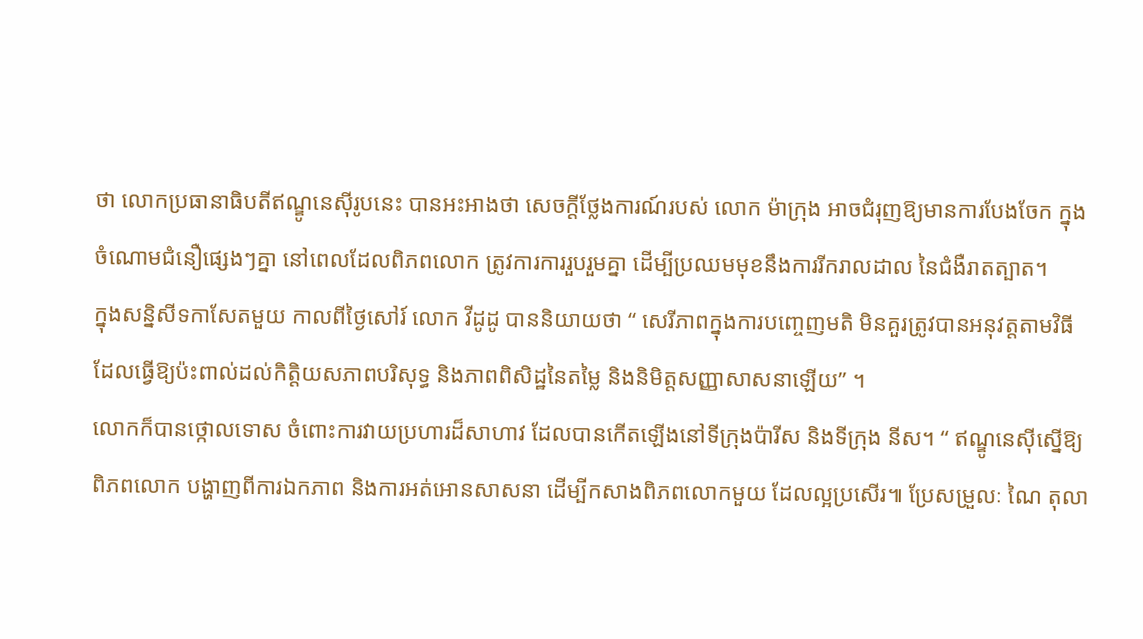ថា លោកប្រធានាធិបតីឥណ្ឌូនេស៊ីរូបនេះ បានអះអាងថា សេចក្តីថ្លែងការណ៍របស់ លោក ម៉ាក្រុង អាចជំរុញឱ្យមានការបែងចែក ក្នុងចំណោមជំនឿផ្សេងៗគ្នា នៅពេលដែលពិភពលោក ត្រូវការការរួបរួមគ្នា ដើម្បីប្រឈមមុខនឹងការរីករាលដាល នៃជំងឺរាតត្បាត។
ក្នុងសន្និសីទកាសែតមួយ កាលពីថ្ងៃសៅរ៍ លោក វីដូដូ បាននិយាយថា “ សេរីភាពក្នុងការបញ្ចេញមតិ មិនគួរត្រូវបានអនុវត្តតាមវិធី ដែលធ្វើឱ្យប៉ះពាល់ដល់កិត្តិយសភាពបរិសុទ្ធ និងភាពពិសិដ្ឋនៃតម្លៃ និងនិមិត្តសញ្ញាសាសនាឡើយ” ។
លោកក៏បានថ្កោលទោស ចំពោះការវាយប្រហារដ៏សាហាវ ដែលបានកើតឡើងនៅទីក្រុងប៉ារីស និងទីក្រុង នីស។ “ ឥណ្ឌូនេស៊ីស្នើឱ្យពិភពលោក បង្ហាញពីការឯកភាព និងការអត់អោនសាសនា ដើម្បីកសាងពិភពលោកមួយ ដែលល្អប្រសើរ៕ ប្រែសម្រួលៈ ណៃ តុលា